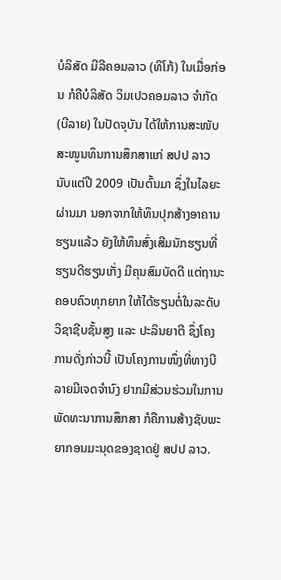ບໍລິສັດ ມີລີຄອມລາວ (ທິໂກ້) ໃນເມື່ອກ່ອນ ກໍຄືບໍລິສັດ ວິມເປວຄອມລາວ ຈຳກັດ (ບີລາຍ) ໃນປັດຈຸບັນ ໄດ້ໃຫ້ການສະໜັບສະໜູນທຶນການສຶກສາແກ່ ສປປ ລາວ ນັບແຕ່ປີ 2009 ເປັນຕົ້ນມາ ຊຶ່ງໃນໄລຍະຜ່ານມາ ນອກຈາກໃຫ້ທຶນປຸກສ້າງອາຄານຮຽນແລ້ວ ຍັງໃຫ້ທຶນສົ່ງເສີມນັກຮຽນທີ່ຮຽນດີຮຽນເກັ່ງ ມີຄຸນສົມບັດດີ ແຕ່ຖານະຄອບຄົວທຸກຍາກ ໃຫ້ໄດ້ຮຽນຕໍ່ໃນລະດັບວິຊາຊີບຊັ້ນສູງ ແລະ ປະລິນຍາຕີ ຊຶ່ງໂຄງການດັ່ງກ່າວນີ້ ເປັນໂຄງການໜຶ່ງທີ່ທາງບີລາຍມີເຈດຈຳນົງ ຢາກມີສ່ວນຮ່ວມໃນການພັດທະນາການສຶກສາ ກໍຄືການສ້າງຊັບພະຍາກອນມະນຸດຂອງຊາດຢູ່ ສປປ ລາວ.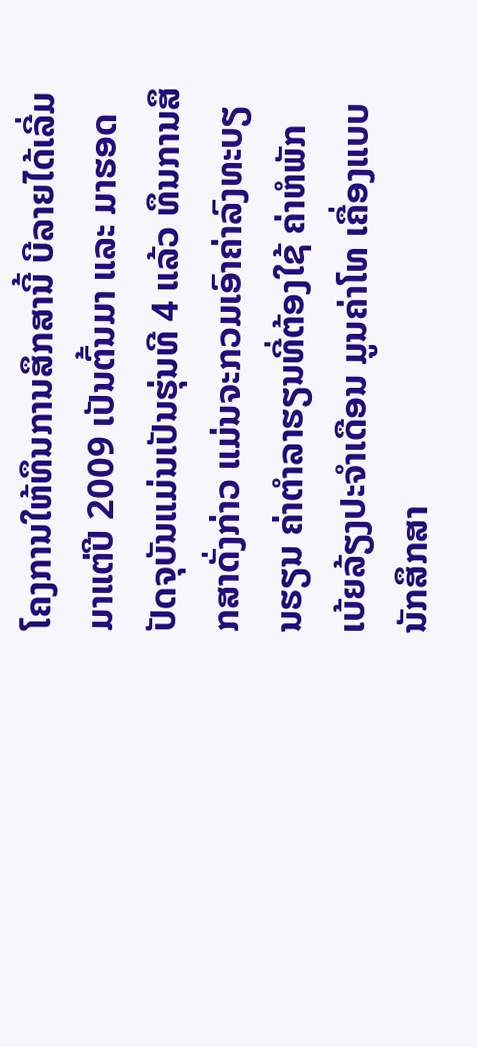ໂຄງການໃຫ້ທຶນການສຶກສານີ້ ບີລາຍໄດ້ເລີ່ມມາແຕ່ປີ 2009 ເປັນຕົ້ນມາ ແລະ ມາຮອດປັດຈຸບັນແມ່ນເປັນຮຸ່ນທີ 4 ແລ້ວ ທຶນການສຶກສາດັ່ງກ່າວ ແມ່ນຈະກວມເອົາຄ່າລົງທະບຽນຮຽນ ຄ່າຕຳລາຮຽນທີ່ຕ້ອງໃຊ້ ຄ່າຫໍພັກ ເບ້ຍລ້ຽງປະຈຳເດືອນ ມູນຄ່າໂທ ເຄື່ອງແບບນັກສຶກສາ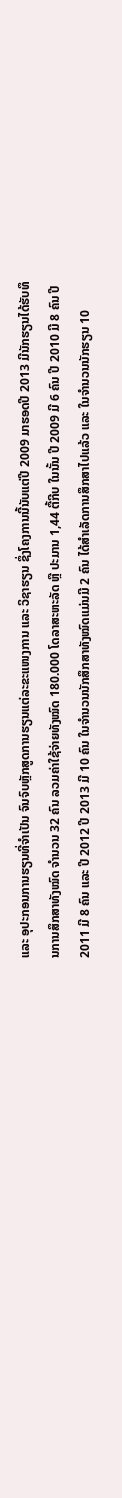ແລະ ອຸປະກອນການຮຽນທີ່ຈຳເປັນ ຈົນຈົບຫຼັກສູດການຮຽນແຕ່ລະຂະແໜງການ ແລະ ວິຊາຮຽນ ຊຶ່ງໂຄງການນີ້ນັບແຕ່ປີ 2009 ມາຮອດປີ 2013 ມີນັກຮຽນໄດ້ຮັບທຶນການສຶກສາທັງໝົດ ຈຳນວນ 32 ຄົນ ລວມຄ່າໃຊ້ຈ່າຍທັງໝົດ 180.000 ໂດລາສະຫະລັດ ຫຼື ປະມານ 1,44 ຕື້ກີບ ໃນນັ້ນ ປີ 2009 ມີ 6 ຄົນ ປີ 2010 ມີ 8 ຄົນ ປີ 2011 ມີ 8 ຄົນ ແລະ ປີ 2012 ປີ 2013 ມີ 10 ຄົນ ໃນຈຳນວນນັກສຶກສາທັງໝົດແມ່ນມີ 2 ຄົນ ໄດ້ສຳເລັດການສຶກສາໄປແລ້ວ ແລະ ໃນຈຳນວນນັກຮຽນ 10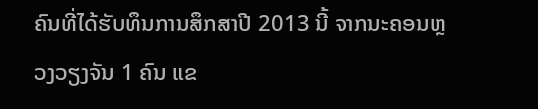ຄົນທີ່ໄດ້ຮັບທຶນການສຶກສາປີ 2013 ນີ້ ຈາກນະຄອນຫຼວງວຽງຈັນ 1 ຄົນ ແຂ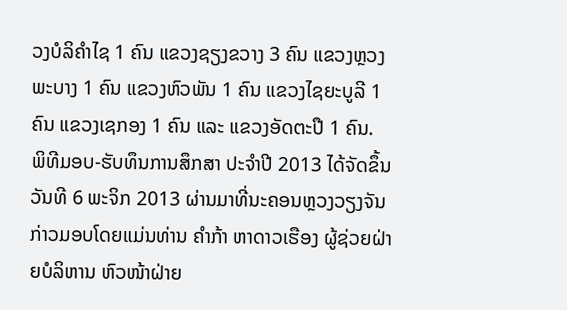ວງບໍລິຄຳໄຊ 1 ຄົນ ແຂວງຊຽງຂວາງ 3 ຄົນ ແຂວງຫຼວງພະບາງ 1 ຄົນ ແຂວງຫົວພັນ 1 ຄົນ ແຂວງໄຊຍະບູລີ 1 ຄົນ ແຂວງເຊກອງ 1 ຄົນ ແລະ ແຂວງອັດຕະປື 1 ຄົນ.
ພິທີມອບ-ຮັບທຶນການສຶກສາ ປະຈຳປີ 2013 ໄດ້ຈັດຂຶ້ນວັນທີ 6 ພະຈິກ 2013 ຜ່ານມາທີ່ນະຄອນຫຼວງວຽງຈັນ ກ່າວມອບໂດຍແມ່ນທ່ານ ຄຳກ້າ ຫາດາວເຮືອງ ຜູ້ຊ່ວຍຝ່າຍບໍລິຫານ ຫົວໜ້າຝ່າຍ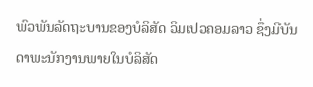ພົວພັນລັດຖະບານຂອງບໍລິສັດ ວິມເປວຄອມລາວ ຊຶ່ງມີບັນດາພະນັກງານພາຍໃນບໍລິສັດ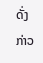ດັ່ງກ່າວ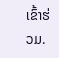ເຂົ້າຮ່ວມ.